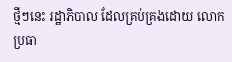ថ្មីៗនេះ រដ្ឋាភិបាល ដែលគ្រប់គ្រងដោយ លោក ប្រធា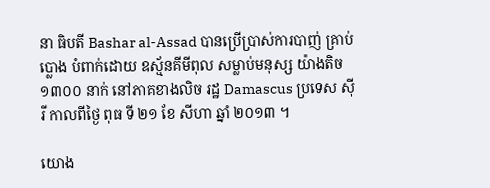នា ធិបតី Bashar al-Assad បានប្រើប្រាស់ការបាញ់ គ្រាប់ប្លោង បំពាក់ដោយ ឧស្ម័នគីមីពុល សម្លាប់មនុស្ស យ៉ាងតិច ១៣០០ នាក់ នៅភាគខាងលិច រដ្ឋ Damascus ប្រទេស ស៊ីរី កាលពីថ្ងៃ ពុធ ទី ២១ ខែ សីហា ឆ្នាំ ២០១៣ ។

យោង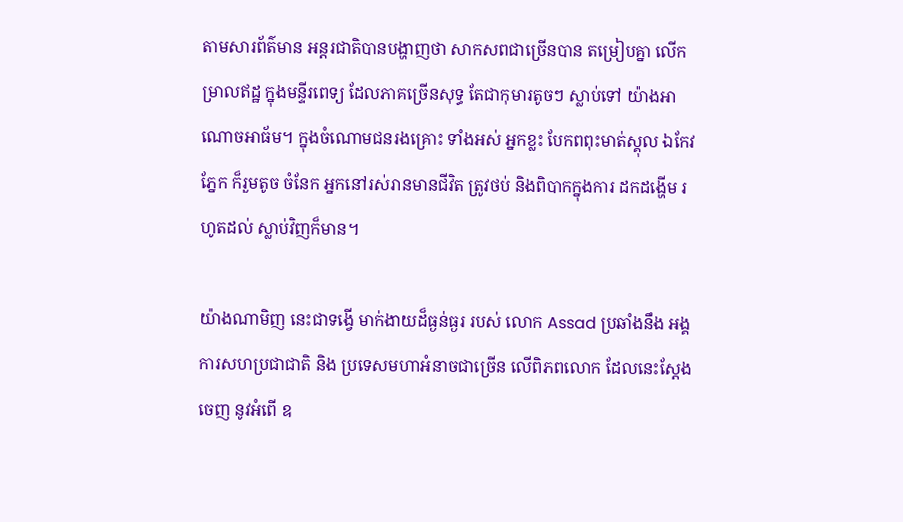តាមសារព័ត៌មាន អន្តរជាតិបានបង្ហាញថា សាកសពជាច្រើនបាន តម្រៀបគ្នា លើកម្រាលឥដ្ឋ ក្នុងមន្ទីរពេទ្យ ដែលភាគច្រើនសុទ្ធ តែជាកុមារតូចៗ ស្លាប់ទៅ យ៉ាងអាណោចអាធ័ម។ ក្នុងចំណោមជនរងគ្រោះ ទាំងអស់ អ្នកខ្លះ បែកពពុះមាត់ស្គុល ឯកែវភ្នែក ក៏រួមតូច ចំនែក អ្នកនៅរស់រានមានជីវិត ត្រូវថប់ និងពិបាកក្នុងការ ដកដង្ហើម រហូតដល់ ស្លាប់វិញក៏មាន។

យ៉ាងណាមិញ នេះជាទង្វើ មាក់ងាយដ៏ធ្ងន់ធ្ងរ របស់ លោក Assad ប្រឆាំងនឹង អង្គការសហប្រជាជាតិ និង ប្រទេសមហាអំនាចជាច្រើន លើពិភពលោក ដែលនេះស្តែងចេញ នូវអំពើ ឧ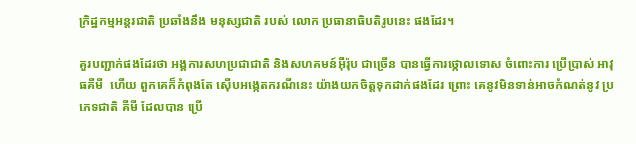ក្រិដ្ឋកម្មអន្តរជាតិ ប្រឆាំងនឹង មនុស្សជាតិ របស់ លោក ប្រធានាធិបតិរូបនេះ ផងដែរ។

គួរបញ្ជាក់ផងដែរថា អង្គការសហប្រជាជាតិ និងសហគមន៍អ៊ឺរ៉ុប ជាច្រើន បានធ្វើការថ្កោលទោស ចំពោះការ ប្រើប្រាស់ អាវុធគីមី  ហើយ ពួកគេក៏កំពុងតែ ស៊ើបអង្កេតករណីនេះ យ៉ាងយកចិត្តទុកដាក់ផងដែរ ព្រោះ គេនូវមិនទាន់អាចកំណត់នូវ ប្រភេទជាតិ គីមី ដែលបាន ប្រើ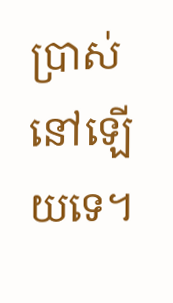ប្រាស់ នៅឡើយទេ។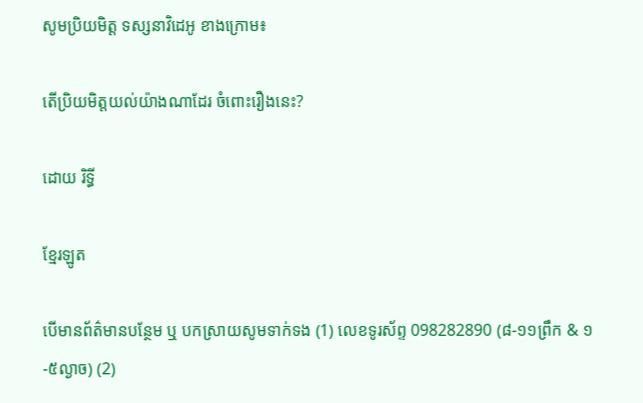សូមប្រិយមិត្ត ទស្សនាវិដេអូ ខាងក្រោម៖

តើប្រិយមិត្តយល់យ៉ាងណាដែរ ចំពោះរឿងនេះ?

ដោយ រិទ្ធី

ខ្មែរឡូត

បើមានព័ត៌មានបន្ថែម ឬ បកស្រាយសូមទាក់ទង (1) លេខទូរស័ព្ទ 098282890 (៨-១១ព្រឹក & ១-៥ល្ងាច) (2)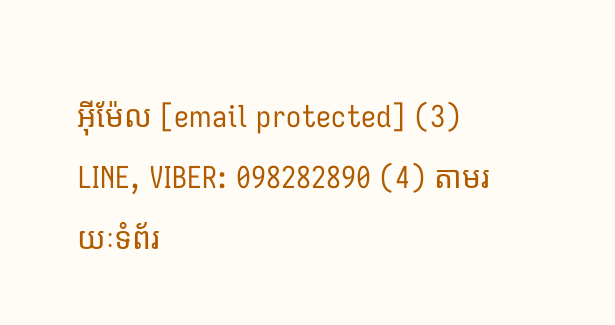អ៊ីម៉ែល [email protected] (3) LINE, VIBER: 098282890 (4) តាមរយៈទំព័រ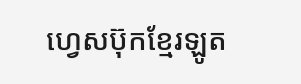ហ្វេសប៊ុកខ្មែរឡូត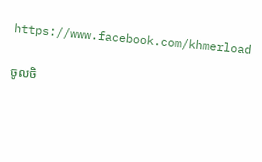https://www.facebook.com/khmerload

ចូលចិ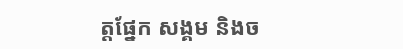ត្តផ្នែក សង្គម និងច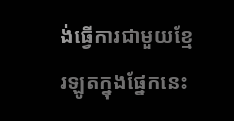ង់ធ្វើការជាមួយខ្មែរឡូតក្នុងផ្នែកនេះ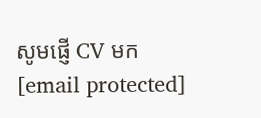សូមផ្ញើ CV មក [email protected]